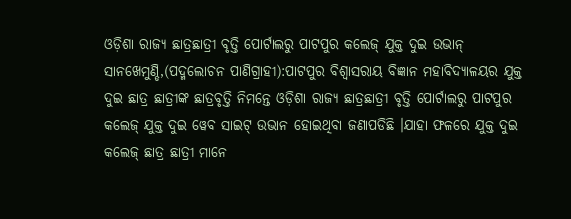ଓଡ଼ିଶା ରାଜ୍ୟ ଛାତ୍ରଛାତ୍ରୀ ବୃତ୍ତି ପୋର୍ଟାଲରୁ ପାଟପୁର କଲେଜ୍ ଯୁକ୍ତ ଦୁଇ ଉଭାନ୍
ସାନଖେମୁଣ୍ଡି,(ପଦ୍ମଲୋଚନ ପାଣିଗ୍ରାହୀ):ପାଟପୁର ବିଶ୍ୱାସରାୟ ବିଜ୍ଞାନ ମହାବିଦ୍ୟାଳୟର ଯୁକ୍ତ ଦୁଇ ଛାତ୍ର ଛାତ୍ରୀଙ୍କ ଛାତ୍ରବୃତ୍ତି ନିମନ୍ତେ ଓଡ଼ିଶା ରାଜ୍ୟ ଛାତ୍ରଛାତ୍ରୀ ବୃତ୍ତି ପୋର୍ଟାଲରୁ ପାଟପୁର କଲେଜ୍ ଯୁକ୍ତ ଦୁଇ ୱେବ ସାଇଟ୍ ଉଭାନ ହୋଇଥିବା ଜଣାପଡିଛି ।ଯାହା ଫଳରେ ଯୁକ୍ତ ଦୁଇ କଲେଜ୍ ଛାତ୍ର ଛାତ୍ରୀ ମାନେ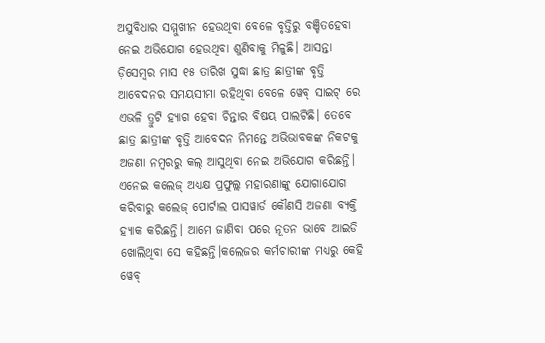ଅସୁବିଧାର ସମ୍ମୁଖୀନ ହେଉଥିବା ବେଳେ ବୃତ୍ତିରୁ ବଞ୍ଚିତହେବା ନେଇ ଅଭିଯୋଗ ହେଉଥିବା ଶୁଣିବାକୁ ମିଳୁଛି। ଆସନ୍ତା ଡ଼ିସେମ୍ବର ମାସ ୧୫ ତାରିଖ ସୁଦ୍ଧା ଛାତ୍ର ଛାତ୍ରୀଙ୍କ ବୃତ୍ତି ଆବେଦନର ସମୟସୀମା ରହିଥିବା ବେଳେ ୱେବ୍ ସାଇଟ୍ ରେ ଏଭଳି ତ୍ରୁଟି ହ୍ୟାଗ ହେବା ଚିନ୍ତାର ବିଷୟ ପାଲଟିଛି। ତେବେ ଛାତ୍ର ଛାତ୍ରୀଙ୍କ ବୃତ୍ତି ଆବେଦନ ନିମନ୍ତେ ଅଭିଭାବକଙ୍କ ନିକଟକୁ ଅଜଣା ନମ୍ବରରୁ କଲ୍ ଆସୁଥିବା ନେଇ ଅଭିଯୋଗ କରିଛନ୍ତି। ଏନେଇ କଲେଜ୍ ଅଧ୍ୟକ୍ଷ ପ୍ରଫୁଲ୍ଲ ମହାରଣାଙ୍କୁ ଯୋଗାଯୋଗ କରିବାରୁ କଲେଜ୍ ପୋର୍ଟାଲ ପାସୱାର୍ଡ କୌଣସି ଅଜଣା ବ୍ୟକ୍ତି ହ୍ୟାକ କରିଛନ୍ତି। ଆମେ ଜାଣିବା ପରେ ନୂତନ ଭାବେ ଆଇଡି ଖୋଲିଥିବା ସେ କହିଛନ୍ତି।କଲେଜର କର୍ମଚାରୀଙ୍କ ମଧ୍ୟରୁ କେହି ୱେବ୍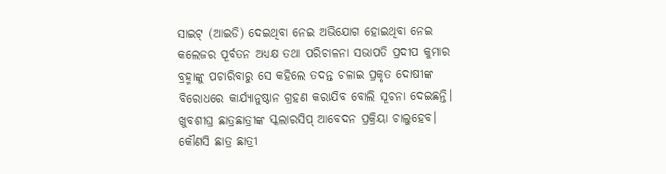ସାଇଟ୍ (ଆଇଡି) ଦେଇଥିବା ନେଇ ଅଭିଯୋଗ ହୋଇଥିବା ନେଇ କଲେଜର ପୂର୍ବତନ ଅଧ୍ୟକ୍ଷ ତଥା ପରିଚାଳନା ସଭାପତି ପ୍ରଦୀପ କୁମାର ବ୍ରହ୍ମାଙ୍କୁ ପଚାରିବାରୁ ସେ କହିଲେ ତଦନ୍ତ ଚଳାଇ ପ୍ରକୃତ ଦୋଷୀଙ୍କ ବିରୋଧରେ କାର୍ଯ୍ୟାନୁଷ୍ଠାନ ଗ୍ରହଣ କରାଯିବ ବୋଲି ସୂଚନା ଦେଇଛନ୍ତି। ଖୁବଶୀଘ୍ର ଛାତ୍ରଛାତ୍ରୀଙ୍କ ସ୍କଲାରସିପ୍ ଆବେଦନ ପ୍ରକ୍ରିୟା ଚାଲୁହେବ। କୌଣସି ଛାତ୍ର ଛାତ୍ରୀ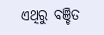ଏଥିରୁ ବଞ୍ଚିତ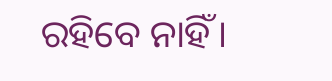ରହିବେ ନାହିଁ।